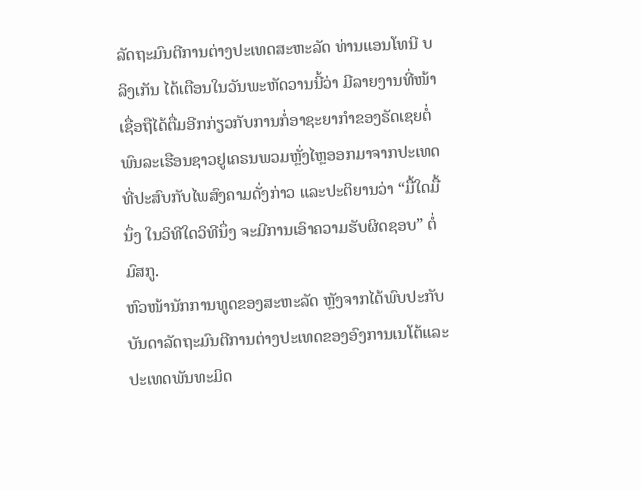ລັດຖະມົນຕີການຕ່າງປະເທດສະຫະລັດ ທ່ານແອນໂທນີ ບລິງເກັນ ໄດ້ເຕືອນໃນວັນພະຫັດວານນີ້ວ່າ ມີລາຍງານທີ່ໜ້າເຊື່ອຖືໄດ້ຕື່ມອີກກ່ຽວກັບການກໍ່ອາຊະຍາກຳຂອງຣັດເຊຍຕໍ່ພົນລະເຮືອນຊາວຢູເຄຣນພວມຫຼັ່ງໄຫຼອອກມາຈາກປະເທດ ທີ່ປະສົບກັບໄພສົງຄາມດັ່ງກ່າວ ແລະປະຕິຍານວ່າ “ມື້ໃດມື້ນຶ່ງ ໃນວິທີໃດວິທີນຶ່ງ ຈະມີການເອົາຄວາມຮັບຜິດຊອບ” ຕໍ່ມົສກູ.
ຫົວໜ້ານັກການທູດຂອງສະຫະລັດ ຫຼັງຈາກໄດ້ພົບປະກັບບັນດາລັດຖະມົນຕີການຕ່າງປະເທດຂອງອົງການເນໂຕ້ແລະປະເທດພັນທະມິດ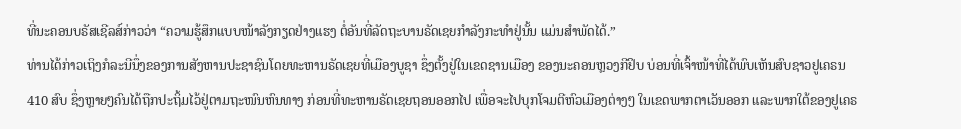ທີ່ນະຄອນບຣັສເຊີລສ໌ກ່າວວ່າ “ຄວາມຮູ້ສຶກແບບໜ້າລັງກຽດຢ່າງແຮງ ຕໍ່ອັນທີ່ລັດຖະບານຣັດເຊຍກຳລັງກະທຳຢູ່ນັ້ນ ແມ່ນສຳພັດໄດ້.”
ທ່ານໄດ້ກ່າວເຖິງກໍລະນີນຶ່ງຂອງການສັງຫານປະຊາຊົນໂດຍທະຫານຣັດເຊຍທີ່ເມືອງບູຊາ ຊຶ່ງຕັ້ງຢູ່ໃນເຂດຊານເມືອງ ຂອງນະຄອນຫຼວງກີຢິບ ບ່ອນທີ່ເຈົ້າໜ້າທີ່ໄດ້ພົບເຫັນສົບຊາວຢູເຄຣນ 410 ສົບ ຊຶ່ງຫຼາຍໆຄົນໄດ້ຖືກປະຖິ້ມໄວ້ຢູ່ຕາມຖະໜົນຫົນທາງ ກ່ອນທີ່ທະຫານຣັດເຊຍຖອນອອກໄປ ເພື່ອຈະໄປບຸກໂຈມຕີຫົວເມືອງຕ່າງໆ ໃນເຂດພາກຕາເວັນອອກ ແລະພາກໃຕ້ຂອງຢູເຄຣ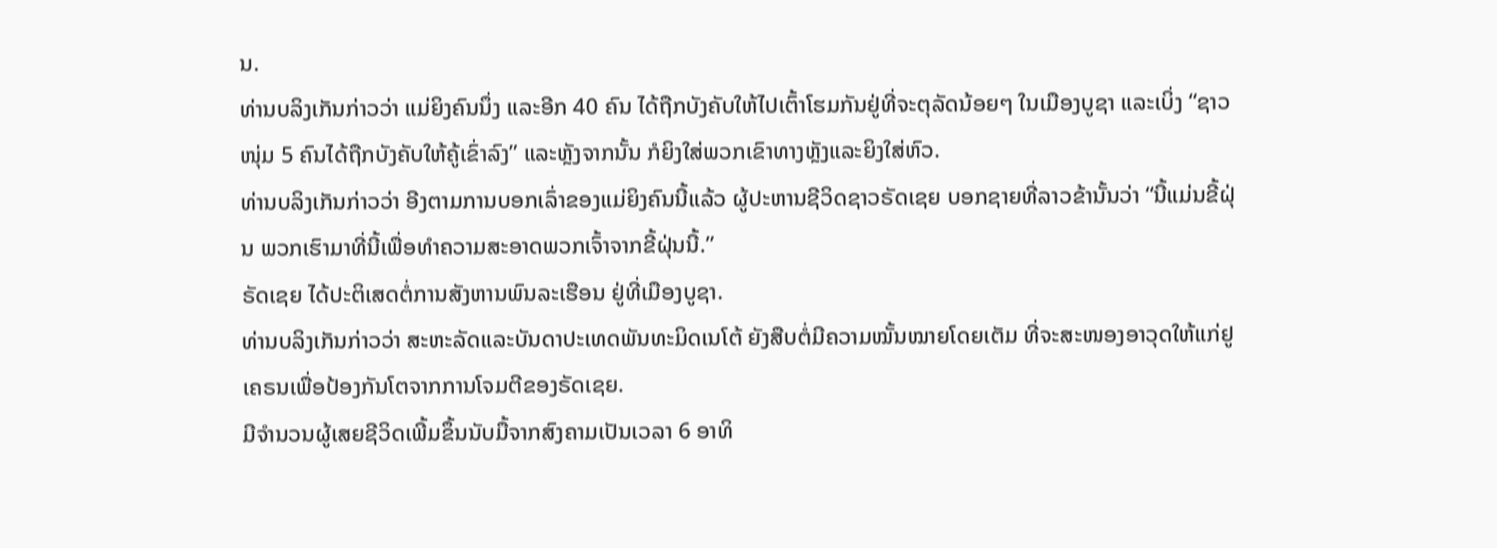ນ.
ທ່ານບລິງເກັນກ່າວວ່າ ແມ່ຍິງຄົນນຶ່ງ ແລະອີກ 40 ຄົນ ໄດ້ຖືກບັງຄັບໃຫ້ໄປເຕົ້າໂຮມກັນຢູ່ທີ່ຈະຕຸລັດນ້ອຍໆ ໃນເມືອງບູຊາ ແລະເບິ່ງ “ຊາວໜຸ່ມ 5 ຄົນໄດ້ຖືກບັງຄັບໃຫ້ຄູ້ເຂົ່າລົງ” ແລະຫຼັງຈາກນັ້ນ ກໍຍິງໃສ່ພວກເຂົາທາງຫຼັງແລະຍິງໃສ່ຫົວ.
ທ່ານບລິງເກັນກ່າວວ່າ ອີງຕາມການບອກເລົ່າຂອງແມ່ຍິງຄົນນີ້ແລ້ວ ຜູ້ປະຫານຊີວິດຊາວຣັດເຊຍ ບອກຊາຍທີ່ລາວຂ້ານັ້ນວ່າ “ນີ້ແມ່ນຂີ້ຝຸ່ນ ພວກເຮົາມາທີ່ນີ້ເພື່ອທຳຄວາມສະອາດພວກເຈົ້າຈາກຂີ້ຝຸ່ນນີ້.”
ຣັດເຊຍ ໄດ້ປະຕິເສດຕໍ່ການສັງຫານພົນລະເຮືອນ ຢູ່ທີ່ເມືອງບູຊາ.
ທ່ານບລິງເກັນກ່າວວ່າ ສະຫະລັດແລະບັນດາປະເທດພັນທະມິດເນໂຕ້ ຍັງສືບຕໍ່ມີຄວາມໝັ້ນໝາຍໂດຍເຕັມ ທີ່ຈະສະໜອງອາວຸດໃຫ້ແກ່ຢູເຄຣນເພື່ອປ້ອງກັນໂຕຈາກການໂຈມຕີຂອງຣັດເຊຍ.
ມີຈຳນວນຜູ້ເສຍຊີວິດເພີ້ມຂຶ້ນນັບມື້ຈາກສົງຄາມເປັນເວລາ 6 ອາທິ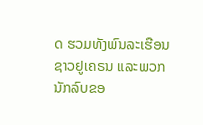ດ ຮວມທັງພົນລະເຮືອນຊາວຢູເຄຣນ ແລະພວກນັກລົບຂອ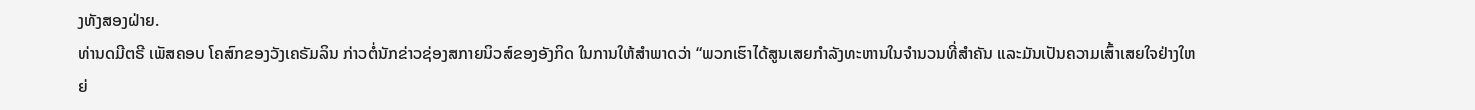ງທັງສອງຝ່າຍ.
ທ່ານດມີຕຣີ ເພັສຄອບ ໂຄສົກຂອງວັງເຄຣັມລິນ ກ່າວຕໍ່ນັກຂ່າວຊ່ອງສກາຍນິວສ໌ຂອງອັງກິດ ໃນການໃຫ້ສຳພາດວ່າ “ພວກເຮົາໄດ້ສູນເສຍກຳລັງທະຫານໃນຈຳນວນທີ່ສຳຄັນ ແລະມັນເປັນຄວາມເສົ້າເສຍໃຈຢ່າງໃຫຍ່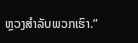ຫຼວງສຳລັບພວກເຮົາ.”